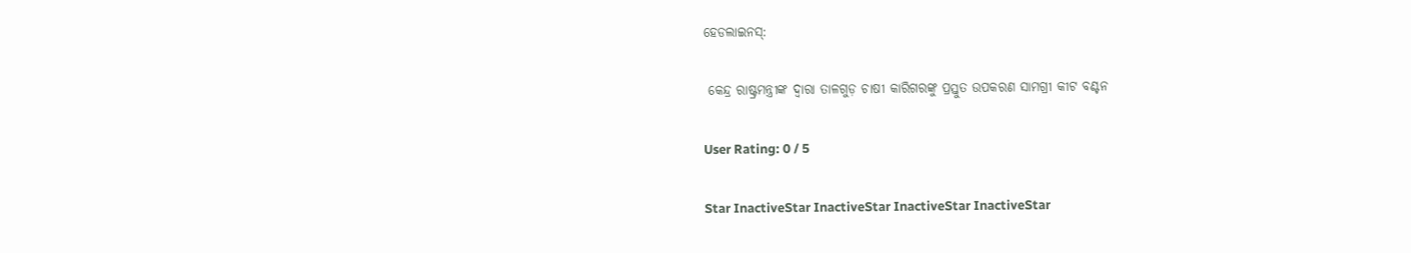ହେଡଲାଇନସ୍:

 କେନ୍ଦ୍ର ରାଷ୍ଟ୍ରମନ୍ତ୍ରୀଙ୍କ ଦ୍ଵାରା ତାଳଗୁଡ଼ ଚାଷୀ କାରିଗରଙ୍କୁ ପ୍ରସ୍ତୁତ ଉପକରଣ ସାମଗ୍ରୀ କୀଟ ବଣ୍ଟନ

User Rating: 0 / 5

Star InactiveStar InactiveStar InactiveStar InactiveStar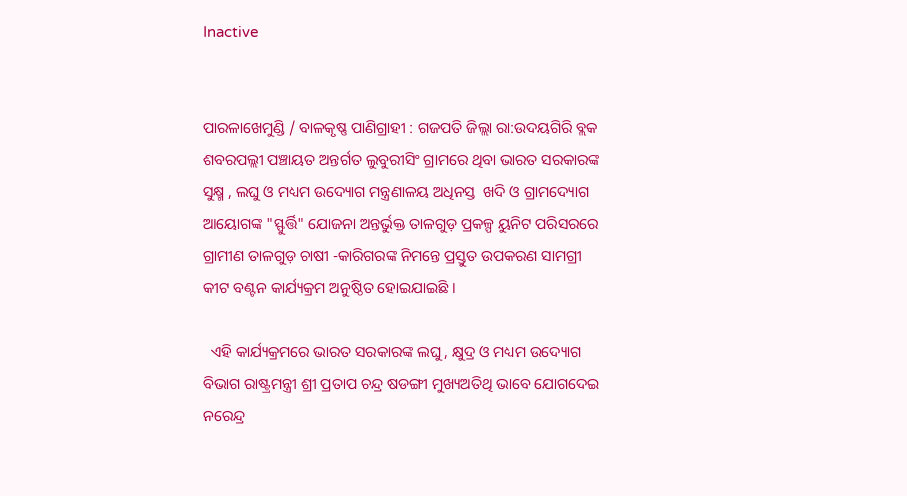Inactive


ପାରଳାଖେମୁଣ୍ଡି / ବାଳକୃଷ୍ଣ ପାଣିଗ୍ରାହୀ : ଗଜପତି ଜିଲ୍ଲା ରା:ଉଦୟଗିରି ବ୍ଲକ ଶବରପଲ୍ଲୀ ପଞ୍ଚାୟତ ଅନ୍ତର୍ଗତ ଲୁବୁରୀସିଂ ଗ୍ରାମରେ ଥିବା ଭାରତ ସରକାରଙ୍କ ସୁକ୍ଷ୍ମ , ଲଘୁ ଓ ମଧ୍ୟମ ଉଦ୍ୟୋଗ ମନ୍ତ୍ରଣାଳୟ ଅଧିନସ୍ତ  ଖଦି ଓ ଗ୍ରାମଦ୍ୟୋଗ ଆୟୋଗଙ୍କ "ସ୍ଫୁର୍ତ୍ତି" ଯୋଜନା ଅନ୍ତର୍ଭୁକ୍ତ ତାଳଗୁଡ଼ ପ୍ରକଳ୍ପ ୟୁନିଟ ପରିସରରେ ଗ୍ରାମୀଣ ତାଳଗୁଡ଼ ଚାଷୀ -କାରିଗରଙ୍କ ନିମନ୍ତେ ପ୍ରସ୍ତୁତ ଉପକରଣ ସାମଗ୍ରୀ କୀଟ ବଣ୍ଟନ କାର୍ଯ୍ୟକ୍ରମ ଅନୁଷ୍ଠିତ ହୋଇଯାଇଛି ।

  ଏହି କାର୍ଯ୍ୟକ୍ରମରେ ଭାରତ ସରକାରଙ୍କ ଲଘୁ , କ୍ଷୁଦ୍ର ଓ ମଧ୍ୟମ ଉଦ୍ୟୋଗ ବିଭାଗ ରାଷ୍ଟ୍ରମନ୍ତ୍ରୀ ଶ୍ରୀ ପ୍ରତାପ ଚନ୍ଦ୍ର ଷଡଙ୍ଗୀ ମୁଖ୍ୟଅତିଥି ଭାବେ ଯୋଗଦେଇ ନରେନ୍ଦ୍ର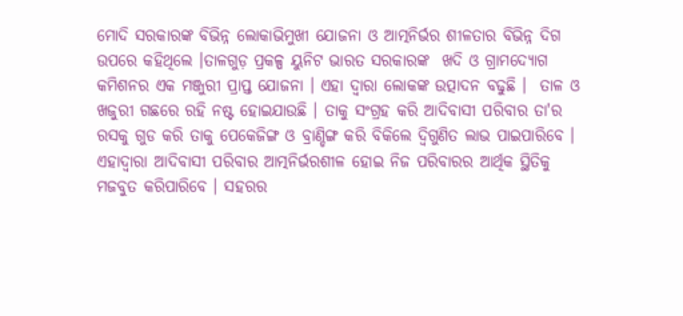ମୋଦି ସରକାରଙ୍କ ବିଭିନ୍ନ ଲୋକାଭିମୁଖୀ ଯୋଜନା ଓ ଆତ୍ମନିର୍ଭର ଶୀଳତାର ବିଭିନ୍ନ ଦିଗ ଉପରେ କହିଥିଲେ ।ତାଳଗୁଡ଼ ପ୍ରକଳ୍ପ ୟୁନିଟ ଭାରତ ସରକାରଙ୍କ  ଖଦି ଓ ଗ୍ରାମଦ୍ୟୋଗ  କମିଶନର ଏକ ମଞ୍ଜୁରୀ ପ୍ରାପ୍ତ ଯୋଜନା । ଏହା ଦ୍ୱାରା ଲୋକଙ୍କ ଉତ୍ପାଦନ ବଢୁଛି ।  ତାଳ ଓ ଖଜୁରୀ ଗଛରେ ରହି ନଷ୍ଟ ହୋଇଯାଉଛି । ତାକୁ ସଂଗ୍ରହ କରି ଆଦିବାସୀ ପରିବାର ତା'ର ରସକୁ ଗୁଡ କରି ତାକୁ ପେକେଜିଙ୍ଗ ଓ ବ୍ରାଣ୍ଡିଙ୍ଗ କରି ବିକିଲେ ଦ୍ବିଗୁଣିତ ଲାଭ ପାଇପାରିବେ । ଏହାଦ୍ୱାରା ଆଦିବାସୀ ପରିବାର ଆତ୍ମନିର୍ଭରଶୀଳ ହୋଇ ନିଜ ପରିବାରର ଆର୍ଥିକ ସ୍ଥିତିକୁ ମଜବୁତ କରିପାରିବେ । ସହରର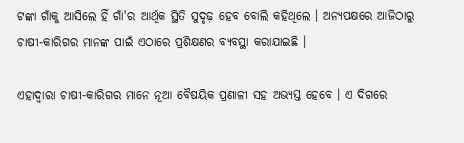ଟଙ୍କା ଗାଁକୁ ଆସିଲେ ହିଁ ଗାଁ'ର ଆର୍ଥିକ ସ୍ଥିତି ସୁଦୃଢ଼ ହେବ ବୋଲି କହିଥିଲେ । ଅନ୍ୟପକ୍ଷରେ ଆଜିଠାରୁ ଚାଷୀ-କାରିଗର ମାନଙ୍କ ପାଇଁ ଏଠାରେ ପ୍ରଶିକ୍ଷଣର ବ୍ୟବସ୍ଥା କରାଯାଇଛି ।

ଏହାଦ୍ୱାରା ଚାଷୀ-କାରିଗର ମାନେ ନୂଆ ବୈଷୟିକ ପ୍ରଣାଳୀ ସହ ଅଭ୍ୟସ୍ତ ହେବେ । ଏ ଦିଗରେ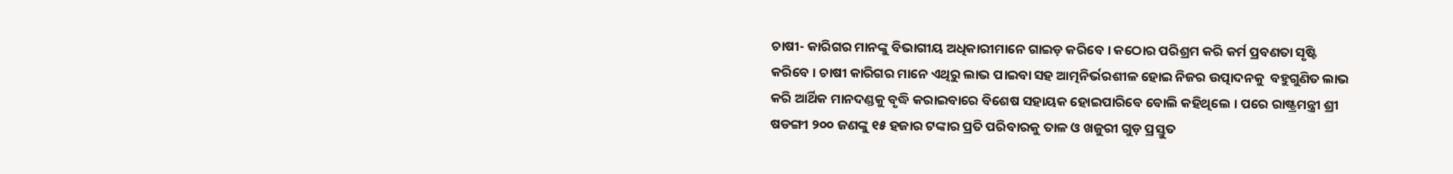ଚାଷୀ- କାରିଗର ମାନଙ୍କୁ ବିଭାଗୀୟ ଅଧିକାରୀମାନେ ଗାଇଡ଼ କରିବେ । କଠୋର ପରିଶ୍ରମ କରି କର୍ମ ପ୍ରବଣତା ସୃଷ୍ଟି କରିବେ । ଚାଷୀ କାରିଗର ମାନେ ଏଥିରୁ ଲାଭ ପାଇବା ସହ ଆତ୍ମନିର୍ଭରଶୀଳ ହୋଇ ନିଜର ଉତ୍ପାଦନକୁ  ବହୁଗୁଣିତ ଲାଭ କରି ଆର୍ଥିକ ମାନଦଣ୍ଡକୁ ବୃଦ୍ଧି କରାଇବାରେ ବିଶେଷ ସହାୟକ ହୋଇପାରିବେ ବୋଲି କହିଥିଲେ । ପରେ ରାଷ୍ଟ୍ରମନ୍ତ୍ରୀ ଶ୍ରୀ ଷଡଙ୍ଗୀ ୨୦୦ ଜଣଙ୍କୁ ୧୫ ହଜାର ଟଙ୍କାର ପ୍ରତି ପରିବାରକୁ ତାଳ ଓ ଖଜୁରୀ ଗୁଡ଼ ପ୍ରସ୍ତୁତ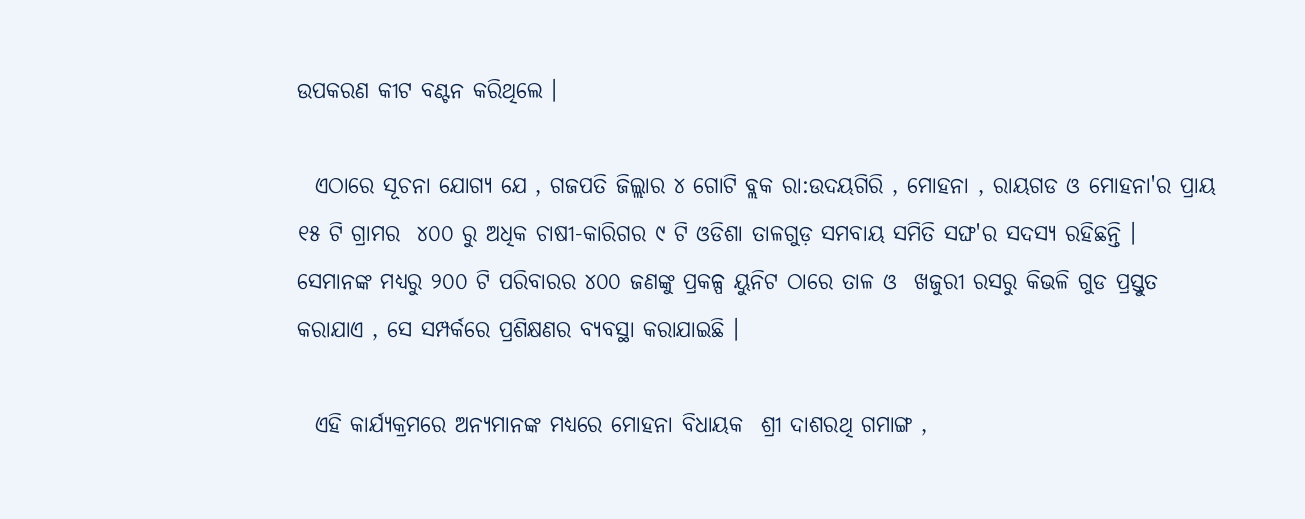ଉପକରଣ କୀଟ ବଣ୍ଟନ କରିଥିଲେ ।

  ଏଠାରେ ସୂଚନା ଯୋଗ୍ୟ ଯେ , ଗଜପତି ଜିଲ୍ଲାର ୪ ଗୋଟି ବ୍ଲକ ରା:ଉଦୟଗିରି , ମୋହନା , ରାୟଗଡ ଓ ମୋହନା'ର ପ୍ରାୟ ୧୫ ଟି ଗ୍ରାମର  ୪୦୦ ରୁ ଅଧିକ ଚାଷୀ-କାରିଗର ୯ ଟି ଓଡିଶା ତାଳଗୁଡ଼ ସମବାୟ ସମିତି ସଙ୍ଘ'ର ସଦସ୍ୟ ରହିଛନ୍ତି । ସେମାନଙ୍କ ମଧ୍ୟରୁ ୨୦୦ ଟି ପରିବାରର ୪୦୦ ଜଣଙ୍କୁ ପ୍ରକଳ୍ପ ୟୁନିଟ ଠାରେ ତାଳ ଓ  ଖଜୁରୀ ରସରୁ କିଭଳି ଗୁଡ ପ୍ରସ୍ତୁତ କରାଯାଏ , ସେ ସମ୍ପର୍କରେ ପ୍ରଶିକ୍ଷଣର ବ୍ୟବସ୍ଥା କରାଯାଇଛି ।

  ଏହି କାର୍ଯ୍ୟକ୍ରମରେ ଅନ୍ୟମାନଙ୍କ ମଧ୍ୟରେ ମୋହନା ବିଧାୟକ  ଶ୍ରୀ ଦାଶରଥି ଗମାଙ୍ଗ ,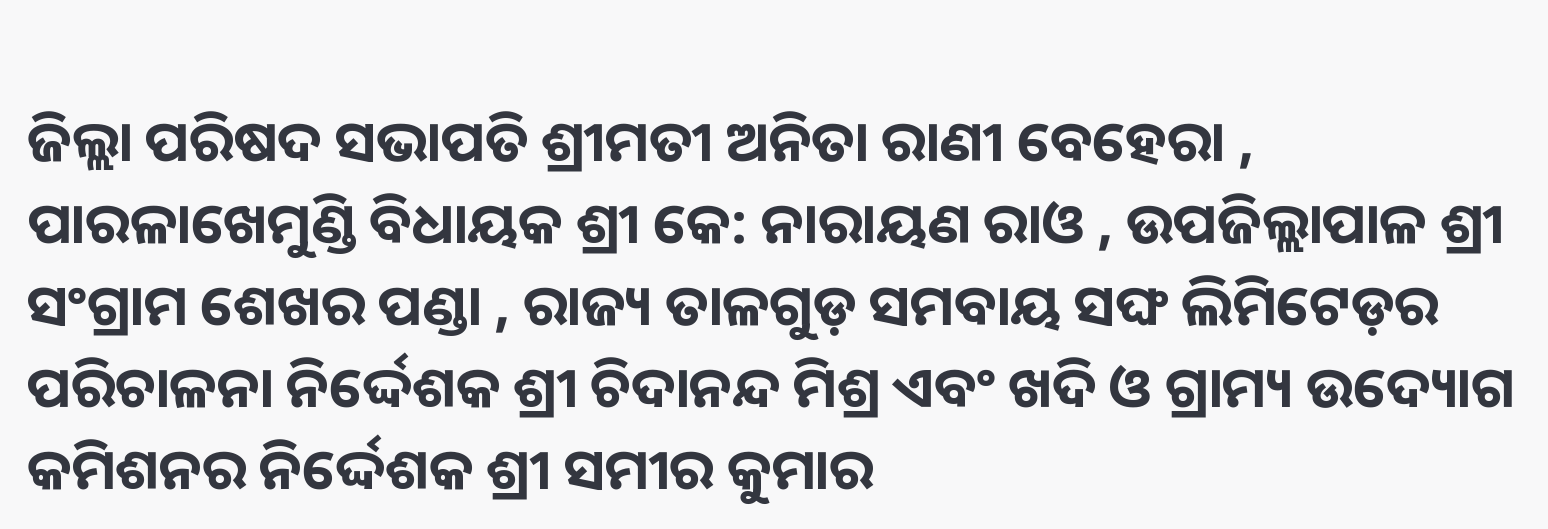ଜିଲ୍ଲା ପରିଷଦ ସଭାପତି ଶ୍ରୀମତୀ ଅନିତା ରାଣୀ ବେହେରା , ପାରଳାଖେମୁଣ୍ଡି ବିଧାୟକ ଶ୍ରୀ କେ: ନାରାୟଣ ରାଓ , ଉପଜିଲ୍ଲାପାଳ ଶ୍ରୀ ସଂଗ୍ରାମ ଶେଖର ପଣ୍ଡା , ରାଜ୍ୟ ତାଳଗୁଡ଼ ସମବାୟ ସଙ୍ଘ ଲିମିଟେଡ଼ର ପରିଚାଳନା ନିର୍ଦ୍ଦେଶକ ଶ୍ରୀ ଚିଦାନନ୍ଦ ମିଶ୍ର ଏବଂ ଖଦି ଓ ଗ୍ରାମ୍ୟ ଉଦ୍ୟୋଗ କମିଶନର ନିର୍ଦ୍ଦେଶକ ଶ୍ରୀ ସମୀର କୁମାର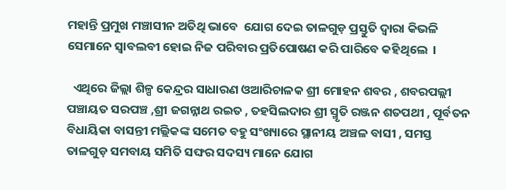ମହାନ୍ତି ପ୍ରମୁଖ ମଞ୍ଚାସୀନ ଅତିଥି ଭାବେ  ଯୋଗ ଦେଇ ତାଳଗୁଡ଼ ପ୍ରସ୍ତୁତି ଦ୍ୱାରା କିଭଳି ସେମାନେ ସ୍ୱାବଲବୀ ହୋଇ ନିଜ ପରିବାର ପ୍ରତିପୋଷଣ କରି ପାରିବେ କହିଥିଲେ  ।

  ଏଥିରେ ଜିଲ୍ଲା ଶିଳ୍ପ କେନ୍ଦ୍ରର ସାଧାରଣ ଓଆରିଚାଳକ ଶ୍ରୀ ମୋହନ ଶବର , ଶବରପଲ୍ଲୀ ପଞ୍ଚାୟତ ସରପଞ୍ଚ ,ଶ୍ରୀ ଜଗନ୍ନାଥ ରଇତ , ତହସିଲଦାର ଶ୍ରୀ ସ୍ମୃତି ରଞ୍ଜନ ଶତପଥୀ , ପୂର୍ବତନ ବିଧାୟିକା ବାସନ୍ତୀ ମଲ୍ଲିକଙ୍କ ସମେତ ବହୁ ସଂଖ୍ୟାରେ ସ୍ଥାନୀୟ ଅଞ୍ଚଳ ବାସୀ , ସମସ୍ତ ତାଳଗୁଡ଼ ସମବାୟ ସମିତି ସଙ୍ଘର ସଦସ୍ୟ ମାନେ ଯୋଗ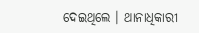ଦେଇଥିଲେ । ଥାନାଧିକାରୀ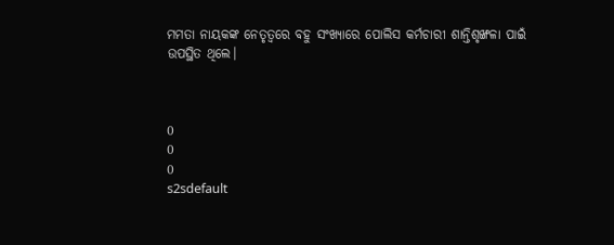ମମତା ନାୟକଙ୍କ ନେତୃତ୍ୱରେ ବହୁ ସଂଖ୍ୟାରେ ପୋଲିସ କର୍ମଚାରୀ ଶାନ୍ତିଶୃଙ୍ଖଳା ପାଇଁ ଉପସ୍ଥିତ ଥିଲେ।



0
0
0
s2sdefault